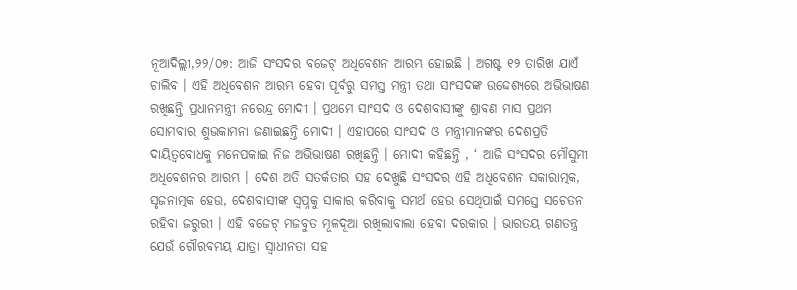ନୂଆଦିଲ୍ଲୀ,୨୨/୦୭: ଆଜି ସଂସଦର ବଜେଟ୍ ଅଧିବେଶନ ଆରମ୍ଭ ହୋଇଛି । ଅଗଷ୍ଟ ୧୨ ତାରିଖ ଯାଏଁ ଚାଲିବ । ଏହି ଅଧିବେଶନ ଆରମ୍ଭ ହେବା ପୂର୍ବରୁ ସମସ୍ତ ମନ୍ତ୍ରୀ ତଥା ସାଂସଦଙ୍କ ଉଦ୍ଦେଶ୍ୟରେ ଅଭିଭାଷଣ ରଖିଛନ୍ତି ପ୍ରଧାନମନ୍ତ୍ରୀ ନରେନ୍ଦ୍ର ମୋଦୀ । ପ୍ରଥମେ ସାଂସଦ ଓ ଦେଶବାସୀଙ୍କୁ ଶ୍ରାବଣ ମାସ ପ୍ରଥମ ସୋମବାର ଶୁଭକାମନା ଜଣାଇଛନ୍ତି ମୋଦୀ । ଏହାପରେ ସାଂସଦ ଓ ମନ୍ତ୍ରୀମାନଙ୍କର ଦେଶପ୍ରତି ଦାୟିତ୍ୱବୋଧକୁ ମନେପକାଇ ନିଜ ଅଭିଭାଷଣ ରଖିଛନ୍ତି । ମୋଦୀ କହିଛନ୍ତି , ‘ ଆଜି ସଂସଦର ମୌସୁମୀ ଅଧିବେଶନର ଆରମ୍ଭ । ଦେଶ ଅତି ସତର୍କତାର ସହ ଦେଖୁଛି ସଂସଦର ଏହି ଅଧିବେଶନ ସକାରାତ୍ମକ, ସୃଜନାତ୍ମକ ହେଉ, ଦେଶବାସୀଙ୍କ ସ୍ୱପ୍ନକୁ ସାକାର କରିବାକୁ ସମର୍ଥ ହେଉ ସେଥିପାଇଁ ସମସ୍ତେ ସଚେତନ ରହିବା ଜରୁରୀ । ଏହି ବଜେଟ୍ ମଜବୁତ ମୂଳଦୂଆ ରଖିଲାବାଲା ହେବା ଦରକାର । ଭାରତୟ ଗଣତନ୍ତ୍ର ଯେଉଁ ଗୌରବମୟ ଯାତ୍ରା ସ୍ୱାଧୀନତା ସହ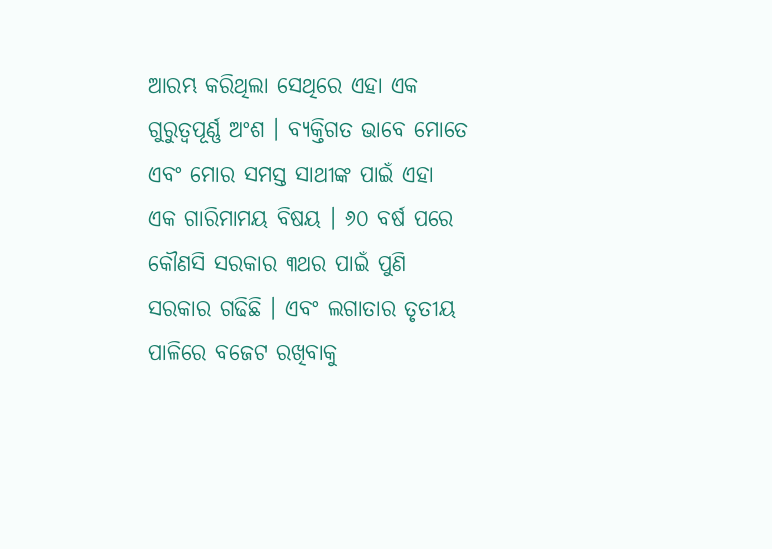ଆରମ୍ଭ କରିଥିଲା ସେଥିରେ ଏହା ଏକ ଗୁରୁତ୍ୱପୂର୍ଣ୍ଣ ଅଂଶ । ବ୍ୟକ୍ତିଗତ ଭାବେ ମୋତେ ଏବଂ ମୋର ସମସ୍ତ ସାଥୀଙ୍କ ପାଇଁ ଏହା ଏକ ଗାରିମାମୟ ବିଷୟ । ୬୦ ବର୍ଷ ପରେ କୌଣସି ସରକାର ୩ଥର ପାଇଁ ପୁଣି ସରକାର ଗଢିଛି । ଏବଂ ଲଗାତାର ତୃତୀୟ ପାଳିରେ ବଜେଟ ରଖିବାକୁ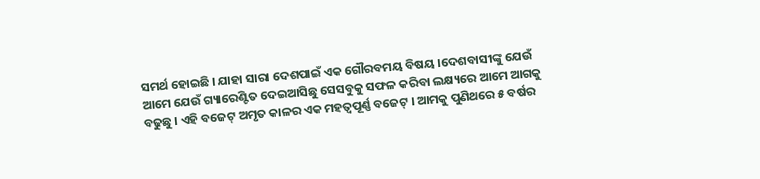ସମର୍ଥ ହୋଇଛି । ଯାହା ସାରା ଦେଶପାଇଁ ଏକ ଗୌରବମୟ ବିଷୟ ।ଦେଶବାସୀଙ୍କୁ ଯେଉଁ ଆମେ ଯେଉଁ ଗ୍ୟାରେଣ୍ଟିତ ଦେଇଆସିଛୁ ସେସବୁକୁ ସଫଳ କରିବା ଲକ୍ଷ୍ୟରେ ଆମେ ଆଗକୁ ବଢୁଛୁ । ଏହି ବଜେଟ୍ ଅମୃତ କାଳର ଏକ ମହତ୍ୱପୂର୍ଣ୍ଣ ବଜେଟ୍ । ଆମକୁ ପୁଣିଥରେ ୫ ବର୍ଷର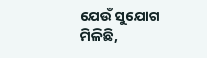ଯେଉଁ ସୁଯୋଗ ମିଳିଛି,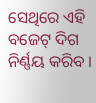ସେଥିରେ ଏହି ବଜେଟ୍ ଦିଗ ନିର୍ଣ୍ଣୟ କରିବ ।